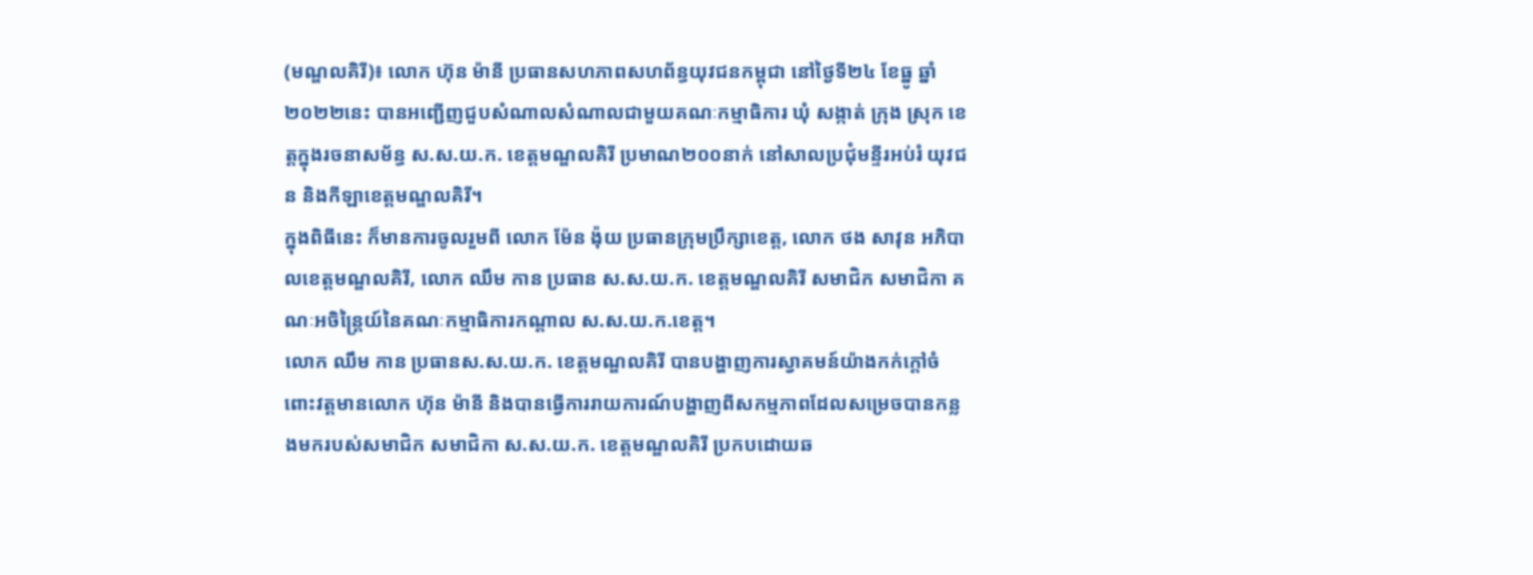(មណ្ឌលគិរី)៖ លោក ហ៊ុន ម៉ានី ប្រធានសហភាពសហព័ន្ធយុវជនកម្ពុជា នៅថ្ងៃទី២៤ ខែធ្នូ ឆ្នាំ២០២២នេះ បានអញ្ជើញជួបសំណាលសំណាលជាមួយគណៈកម្មាធិការ ឃុំ សង្កាត់ ក្រុង ស្រុក ខេត្តក្នុងរចនាសម័ន្ធ ស.ស.យ.ក. ខេត្តមណ្ឌលគិរី ប្រមាណ២០០នាក់ នៅសាលប្រជុំមន្ទីរអប់រំ យុវជន និងកីឡាខេត្តមណ្ឌលគិរី។
ក្នុងពិធីនេះ ក៏មានការចូលរួមពី លោក ម៉ែន ង៉ុយ ប្រធានក្រុមប្រឹក្សាខេត្ត, លោក ថង សាវុន អភិបាលខេត្តមណ្ឌលគិរី, លោក ឈឹម កាន ប្រធាន ស.ស.យ.ក. ខេត្តមណ្ឌលគិរី សមាជិក សមាជិកា គណៈអចិន្ត្រៃយ៍នៃគណៈកម្មាធិការកណ្តាល ស.ស.យ.ក.ខេត្ត។
លោក ឈឹម កាន ប្រធានស.ស.យ.ក. ខេត្តមណ្ឌលគិរី បានបង្ហាញការស្វាគមន៍យ៉ាងកក់ក្តៅចំពោះវត្តមានលោក ហ៊ុន ម៉ានី និងបានធ្វើការរាយការណ៍បង្ហាញពីសកម្មភាពដែលសម្រេចបានកន្លងមករបស់សមាជិក សមាជិកា ស.ស.យ.ក. ខេត្តមណ្ឌលគិរី ប្រកបដោយឆ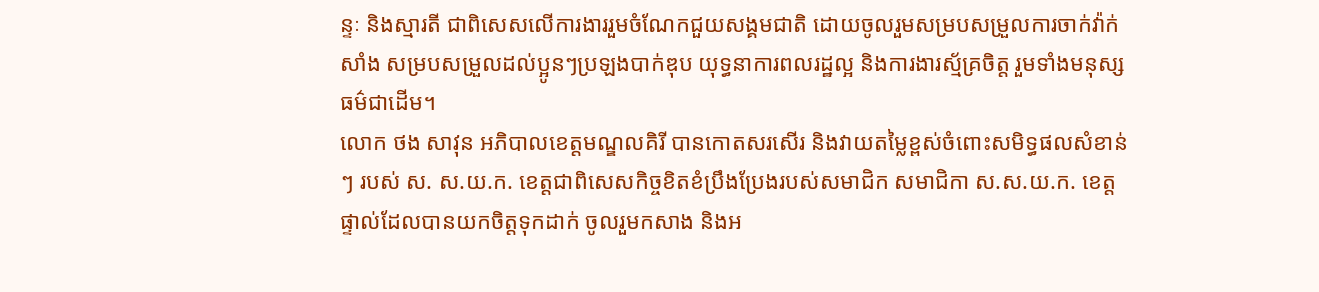ន្ទៈ និងស្មារតី ជាពិសេសលើការងាររួមចំណែកជួយសង្គមជាតិ ដោយចូលរួមសម្របសម្រួលការចាក់វ៉ាក់សាំង សម្របសម្រួលដល់ប្អូនៗប្រឡងបាក់ឌុប យុទ្ធនាការពលរដ្ឋល្អ និងការងារស្ម័គ្រចិត្ត រួមទាំងមនុស្សធម៌ជាដើម។
លោក ថង សាវុន អភិបាលខេត្តមណ្ឌលគិរី បានកោតសរសើរ និងវាយតម្លៃខ្ពស់ចំពោះសមិទ្ធផលសំខាន់ៗ របស់ ស. ស.យ.ក. ខេត្តជាពិសេសកិច្ចខិតខំប្រឹងប្រែងរបស់សមាជិក សមាជិកា ស.ស.យ.ក. ខេត្តផ្ទាល់ដែលបានយកចិត្តទុកដាក់ ចូលរួមកសាង និងអ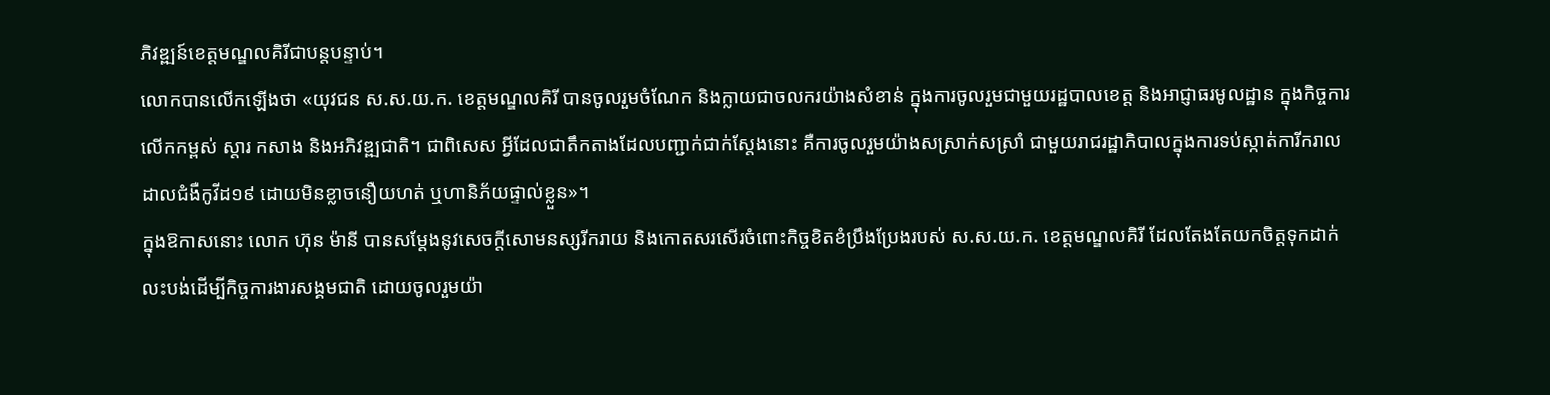ភិវឌ្ឍន៍ខេត្តមណ្ឌលគិរីជាបន្តបន្ទាប់។
លោកបានលើកឡើងថា «យុវជន ស.ស.យ.ក. ខេត្តមណ្ឌលគិរី បានចូលរួមចំណែក និងក្លាយជាចលករយ៉ាងសំខាន់ ក្នុងការចូលរួមជាមួយរដ្ឋបាលខេត្ត និងអាជ្ញាធរមូលដ្ឋាន ក្នុងកិច្ចការលើកកម្ពស់ ស្តារ កសាង និងអភិវឌ្ឍជាតិ។ ជាពិសេស អ្វីដែលជាតឹកតាងដែលបញ្ជាក់ជាក់ស្តែងនោះ គឺការចូលរួមយ៉ាងសស្រាក់សស្រាំ ជាមួយរាជរដ្ឋាភិបាលក្នុងការទប់ស្កាត់ការីករាលដាលជំងឺកូវីដ១៩ ដោយមិនខ្លាចនឿយហត់ ឬហានិភ័យផ្ទាល់ខ្លួន»។
ក្នុងឱកាសនោះ លោក ហ៊ុន ម៉ានី បានសម្តែងនូវសេចក្តីសោមនស្សរីករាយ និងកោតសរសើរចំពោះកិច្ចខិតខំប្រឹងប្រែងរបស់ ស.ស.យ.ក. ខេត្តមណ្ឌលគិរី ដែលតែងតែយកចិត្តទុកដាក់ លះបង់ដើម្បីកិច្ចការងារសង្គមជាតិ ដោយចូលរួមយ៉ា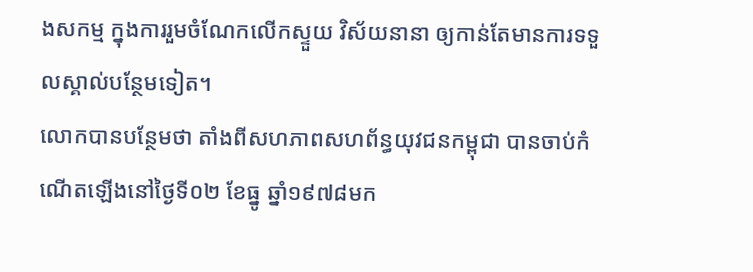ងសកម្ម ក្នុងការរួមចំណែកលើកស្ទួយ វិស័យនានា ឲ្យកាន់តែមានការទទួលស្គាល់បន្ថែមទៀត។
លោកបានបន្ថែមថា តាំងពីសហភាពសហព័ន្ធយុវជនកម្ពុជា បានចាប់កំណើតឡើងនៅថ្ងៃទី០២ ខែធ្នូ ឆ្នាំ១៩៧៨មក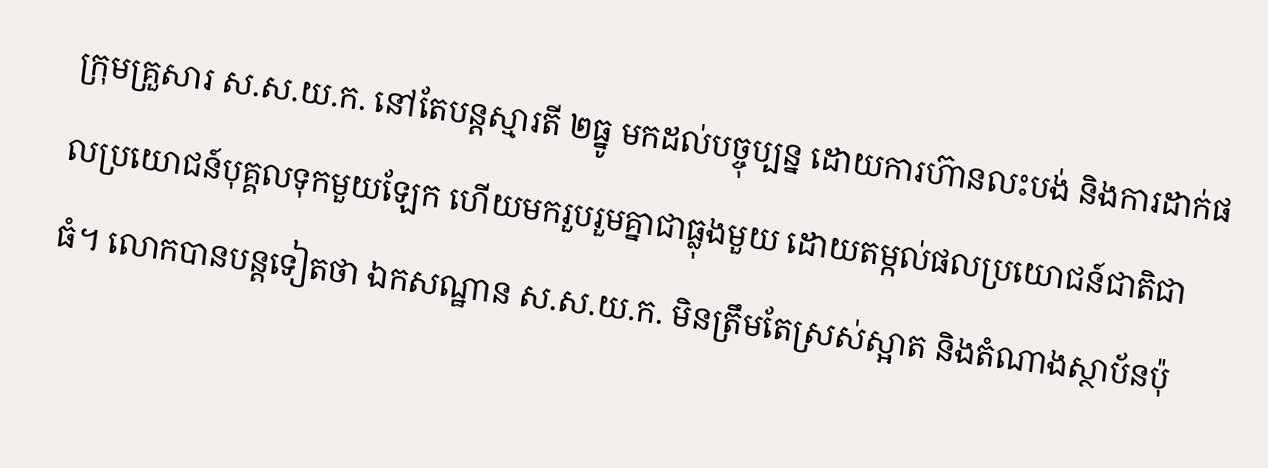ក្រុមគ្រួសារ ស.ស.យ.ក. នៅតែបន្តស្មារតី ២ធ្នូ មកដល់បច្ចុប្បន្ន ដោយការហ៊ានលះបង់ និងការដាក់ផលប្រយោជន៍បុគ្គលទុកមួយឡែក ហើយមករួបរួមគ្នាជាធ្លុងមួយ ដោយតម្កល់ផលប្រយោជន៍ជាតិជាធំ។ លោកបានបន្តទៀតថា ឯកសណ្ឋាន ស.ស.យ.ក. មិនត្រឹមតែស្រស់ស្អាត និងតំណាងស្ថាប័នប៉ុ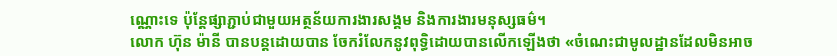ណ្ណោះទេ ប៉ុន្តែផ្សាភ្ជាប់ជាមួយអត្ថន័យការងារសង្គម និងការងារមនុស្សធម៌។
លោក ហ៊ុន ម៉ានី បានបន្តដោយបាន ចែករំលែកនូវពុទ្ធិដោយបានលើកឡើងថា «ចំណេះជាមូលដ្ឋានដែលមិនអាច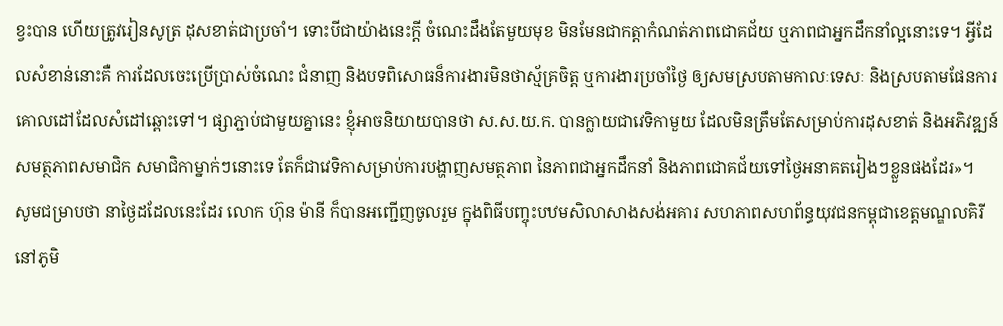ខ្វះបាន ហើយត្រូវរៀនសូត្រ ដុសខាត់ជាប្រចាំ។ ទោះបីជាយ៉ាងនេះក្តី ចំណេះដឹងតែមួយមុខ មិនមែនជាកត្តាកំណត់ភាពជោគជ័យ ឬភាពជាអ្នកដឹកនាំល្អនោះទេ។ អ្វីដែលសំខាន់នោះគឺ ការដែលចេះប្រើប្រាស់ចំណេះ ជំនាញ និងបទពិសោធន៏ការងារមិនថាស្ម័គ្រចិត្ត ឬការងារប្រចាំថ្ងៃ ឲ្យសមស្របតាមកាលៈទេសៈ និងស្របតាមផែនការគោលដៅដែលសំដៅឆ្ពោះទៅ។ ផ្សាភ្ជាប់ជាមួយគ្នានេះ ខ្ញុំអាចនិយាយបានថា ស.ស.យ.ក. បានក្លាយជាវេទិកាមួយ ដែលមិនត្រឹមតែសម្រាប់ការដុសខាត់ និងអភិវឌ្ឍន៍សមត្ថភាពសមាជិក សមាជិកាម្នាក់ៗនោះទេ តែក៏ជាវេទិកាសម្រាប់ការបង្ហាញសមត្ថភាព នៃភាពជាអ្នកដឹកនាំ និងភាពជោគជ័យទៅថ្ងៃអនាគតរៀងៗខ្លួនផងដែរ»។
សូមជម្រាបថា នាថ្ងៃដដែលនេះដែរ លោក ហ៊ុន ម៉ានី ក៏បានអញ្ជើញចូលរួម ក្នុងពិធីបញ្ចុះបឋមសិលាសាងសង់អគារ សហភាពសហព័ន្ធយុវជនកម្ពុជាខេត្តមណ្ឌលគិរី នៅភូមិ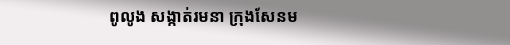ពូលូង សង្កាត់រមនា ក្រុងសែនម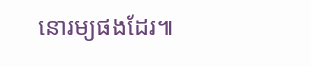នោរម្យផងដែរ៕